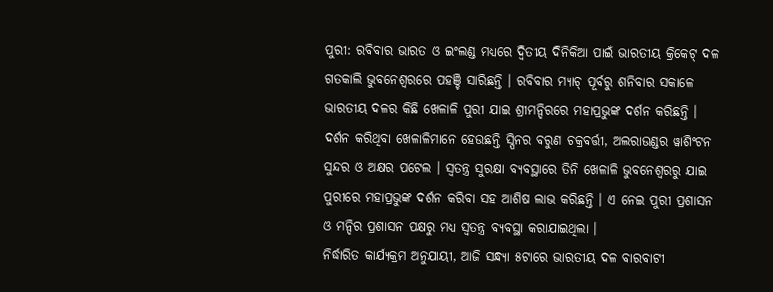ପୁରୀ: ରବିବାର ଭାରତ ଓ ଇଂଲଣ୍ଡ ମଧ୍ୟରେ ଦ୍ୱିତୀୟ ଦିନିକିଆ ପାଇଁ ଭାରତୀୟ କ୍ରିକେଟ୍ ଦଳ ଗତକାଲି ଭୁବନେଶ୍ୱରରେ ପହଞ୍ଚି ସାରିଛନ୍ତି । ରବିବାର ମ୍ୟାଚ୍ ପୂର୍ବରୁ ଶନିବାର ସକାଳେ ଭାରତୀୟ ଦଳର କିଛି ଖେଳାଳି ପୁରୀ ଯାଇ ଶ୍ରୀମନ୍ଦିରରେ ମହାପ୍ରଭୁଙ୍କ ଦର୍ଶନ କରିଛନ୍ତି । ଦର୍ଶନ କରିଥିବା ଖେଳାଳିମାନେ ହେଉଛନ୍ତି ସ୍ପିନର ବରୁଣ ଚକ୍ରବର୍ତ୍ତୀ, ଅଲରାଉଣ୍ଡର ୱାଶିଂଟନ ସୁନ୍ଦର ଓ ଅକ୍ଷର ପଟେଲ । ସ୍ୱତନ୍ତ୍ର ସୁରକ୍ଷା ବ୍ୟବସ୍ଥାରେ ତିନି ଖେଳାଳି ଭୁବନେଶ୍ୱରରୁ ଯାଇ ପୁରୀରେ ମହାପ୍ରଭୁଙ୍କ ଦର୍ଶନ କରିବା ସହ ଆଶିଷ ଲାଭ କରିଛନ୍ତି । ଏ ନେଇ ପୁରୀ ପ୍ରଶାସନ ଓ ମନ୍ଦିର ପ୍ରଶାସନ ପକ୍ଷରୁ ମଧ୍ୟ ସ୍ୱତନ୍ତ୍ର ବ୍ୟବସ୍ଥା କରାଯାଇଥିଲା ।
ନିର୍ଦ୍ଧାରିତ କାର୍ଯ୍ୟକ୍ରମ ଅନୁଯାୟୀ, ଆଜି ସନ୍ଧ୍ୟା ୫ଟାରେ ଭାରତୀୟ ଦଳ ବାରବାଟୀ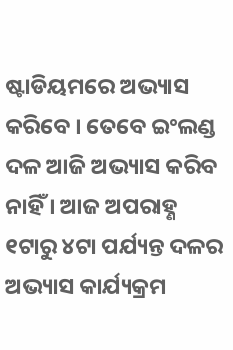ଷ୍ଟାଡିୟମରେ ଅଭ୍ୟାସ କରିବେ । ତେବେ ଇଂଲଣ୍ଡ ଦଳ ଆଜି ଅଭ୍ୟାସ କରିବ ନାହିଁ । ଆଜ ଅପରାହ୍ଣ ୧ଟାରୁ ୪ଟା ପର୍ଯ୍ୟନ୍ତ ଦଳର ଅଭ୍ୟାସ କାର୍ଯ୍ୟକ୍ରମ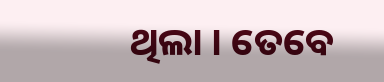ଥିଲା । ତେବେ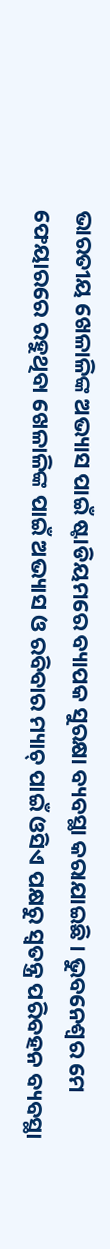ଭାରତୀୟ ଖେଳାଳିଙ୍କ ଅଭ୍ୟାସ ପାଇଁ ଷ୍ଟାଡିୟମରେ ବ୍ୟାପକ ସୁରକ୍ଷା ବ୍ୟବସ୍ଥା କରାଯାଇଛି । ଭୁବନେଶ୍ୱର ମେ ଫେୟାରରେ ରହୁଥିବା ଖେଳାଳିଙ୍କ ପାଇଁ ଅଭ୍ୟାସ ଓ ରବିବାର ମ୍ୟାଚ୍ ପାଇଁ ଓସିଏ ପକ୍ଷରୁ ସ୍ୱତନ୍ତ୍ର ପରିବହନ ବ୍ୟବସ୍ଥା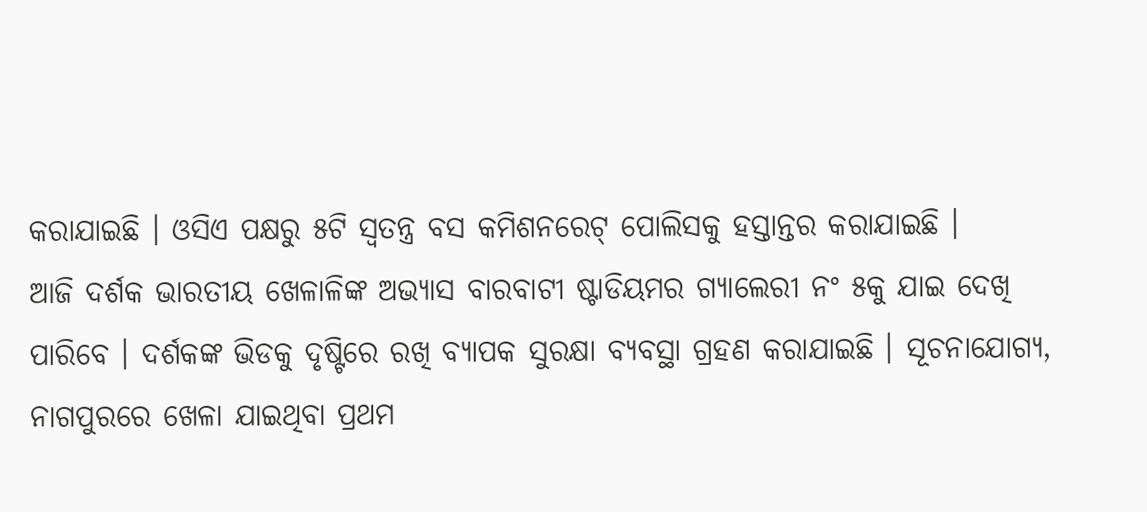କରାଯାଇଛି । ଓସିଏ ପକ୍ଷରୁ ୫ଟି ସ୍ୱତନ୍ତ୍ର ବସ କମିଶନରେଟ୍ ପୋଲିସକୁ ହସ୍ତାନ୍ତର କରାଯାଇଛି ।
ଆଜି ଦର୍ଶକ ଭାରତୀୟ ଖେଳାଳିଙ୍କ ଅଭ୍ୟାସ ବାରବାଟୀ ଷ୍ଟାଡିୟମର ଗ୍ୟାଲେରୀ ନଂ ୫କୁ ଯାଇ ଦେଖି ପାରିବେ । ଦର୍ଶକଙ୍କ ଭିଡକୁ ଦୃଷ୍ଟିରେ ରଖି ବ୍ୟାପକ ସୁରକ୍ଷା ବ୍ୟବସ୍ଥା ଗ୍ରହଣ କରାଯାଇଛି । ସୂଚନାଯୋଗ୍ୟ, ନାଗପୁରରେ ଖେଳା ଯାଇଥିବା ପ୍ରଥମ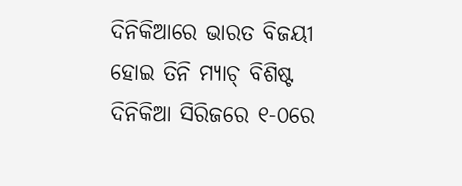ଦିନିକିଆରେ ଭାରତ ବିଜୟୀ ହୋଇ ତିନି ମ୍ୟାଚ୍ ବିଶିଷ୍ଟ ଦିନିକିଆ ସିରିଜରେ ୧-୦ରେ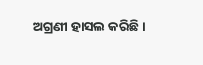ଅଗ୍ରଣୀ ହାସଲ କରିଛି ।